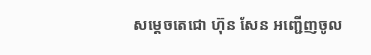សម្ដេចតេជោ ហ៊ុន សែន អញ្ជើញចូល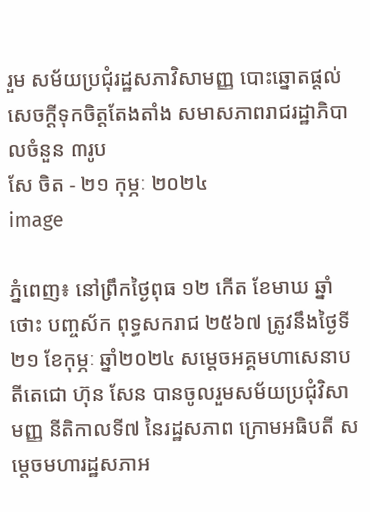រួម សម័យប្រជុំរដ្ឋសភាវិសាមញ្ញ បោះឆ្នោតផ្តល់សេចក្តីទុកចិត្តតែងតាំង សមាសភាពរាជរដ្ឋាភិបាលចំនួន ៣រូប
សែ ចិត - ២១ កុម្ភៈ ២០២៤
image

ភ្នំពេញ៖ នៅព្រឹកថ្ងៃពុធ ១២ កើត ខែមាឃ ឆ្នាំថោះ បញ្ចស័ក ពុទ្ធសករាជ ២៥៦៧ ត្រូវនឹងថ្ងៃទី២១ ខែកុម្ភៈ ឆ្នាំ២០២៤ សម្តេចអគ្គមហាសេនាបតីតេជោ ហ៊ុន សែន បានចូលរួមសម័យប្រជុំវិសាមញ្ញ នីតិកាលទី៧ នៃរដ្ឋសភាព ក្រោមអធិបតី សម្តេចមហារដ្ឋសភាអ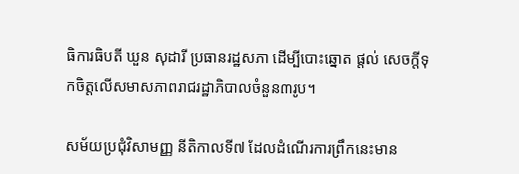ធិការធិបតី ឃួន សុដារី ប្រធានរដ្ឋសភា ដើម្បីបោះឆ្នោត ផ្តល់ សេចក្តីទុកចិត្តលើសមាសភាពរាជរដ្ឋាភិបាលចំនួន៣រូប។

សម័យប្រជុំវិសាមញ្ញ នីតិកាលទី៧ ដែលដំណើរការព្រឹកនេះមាន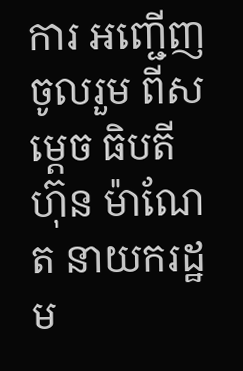ការ អញ្ជើញចូលរួម ពីសម្តេច ធិបតី ហ៊ុន ម៉ាណែត នាយករដ្ឋម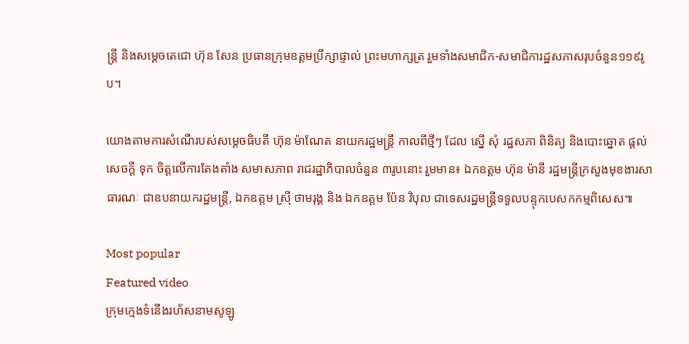ន្រ្តី និងសម្តេចតេជោ ហ៊ុន សែន ប្រធានក្រុមឧត្តមប្រឹក្សាផ្ទាល់ ព្រះមហាក្សត្រ រួមទាំងសមាជិក-សមាជិការដ្ឋសភាសរុបចំនួន១១៩រូប។

យោងតាមការសំណើរបស់សម្តេចធិបតី ហ៊ុន ម៉ាណែត នាយករដ្ឋមន្រ្តី កាលពីថ្មីៗ ដែល ស្នើ សុំ រដ្ឋសភា ពិនិត្យ និងបោះឆ្នោត ផ្តល់ សេចក្តី ទុក ចិត្តលើការតែងតាំង សមាសភាព រាជរដ្ឋាភិបាលចំនួន ៣រូបនោះ រួមមាន៖ ឯកឧត្តម ហ៊ុន ម៉ានី រដ្ឋមន្រ្តីក្រសួងមុខងារសាធារណៈ ជាឧបនាយករដ្ឋមន្រ្តី, ឯកឧត្តម ស្រ៊ី ថាមរុង្គ និង ឯកឧត្តម ប៉ែន វិបុល ជាទេសរដ្ឋមន្រ្តីទទួលបន្ទុកបេសកកម្មពិសេស៕

Most popular
Featured video
ក្រុមក្មេងទំនើងរហ័សនាមសូឡូ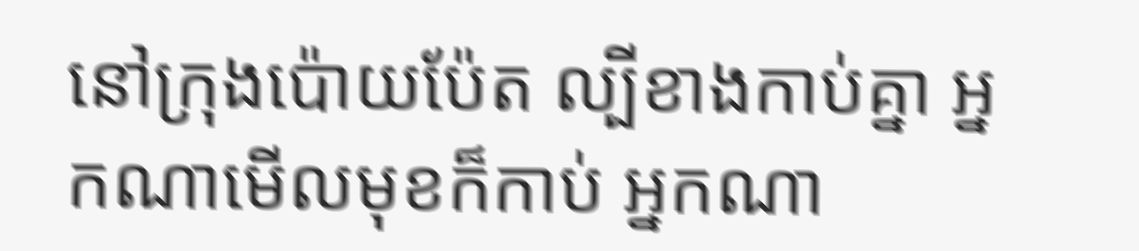នៅក្រុងប៉ោយប៉ែត ល្បីខាងកាប់គ្នា អ្នកណាមើលមុខក៏កាប់ អ្នកណា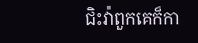ជិះវ៉ាពួកគេក៏កា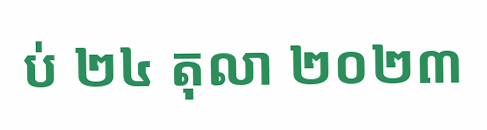ប់ ២៤ តុលា ២០២៣